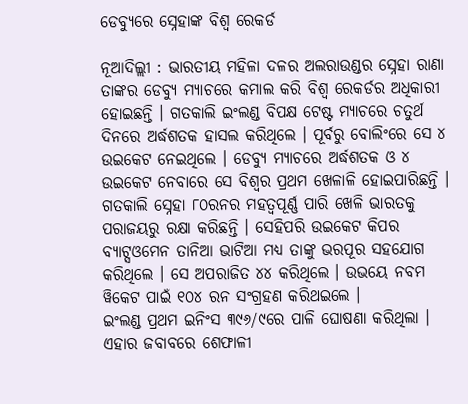ଡେବ୍ୟୁରେ ସ୍ନେହାଙ୍କ ବିଶ୍ୱ ରେକର୍ଡ

ନୂଆଦିଲ୍ଲୀ : ଭାରତୀୟ ମହିଳା ଦଳର ଅଲରାଉଣ୍ଡର ସ୍ନେହା ରାଣା ତାଙ୍କର ଡେବ୍ୟୁ ମ୍ୟାଚରେ କମାଲ କରି ବିଶ୍ୱ ରେକର୍ଡର ଅଧିକାରୀ ହୋଇଛନ୍ତି । ଗତକାଲି ଇଂଲଣ୍ଡ ବିପକ୍ଷ ଟେଷ୍ଟ ମ୍ୟାଚରେ ଚତୁର୍ଥ ଦିନରେ ଅର୍ଦ୍ଧଶତକ ହାସଲ କରିଥିଲେ । ପୂର୍ବରୁ ବୋଲିଂରେ ସେ ୪ ଉଇକେଟ ନେଇଥିଲେ । ଡେବ୍ୟୁ ମ୍ୟାଚରେ ଅର୍ଦ୍ଧଶତକ ଓ ୪ ଉଇକେଟ ନେବାରେ ସେ ବିଶ୍ୱର ପ୍ରଥମ ଖେଳାଳି ହୋଇପାରିଛନ୍ତି । ଗତକାଲି ସ୍ନେହା ୮୦ରନର ମହତ୍ୱପୂର୍ଣ୍ଣ ପାରି ଖେଳି ଭାରତକୁ ପରାଜୟରୁ ରକ୍ଷା କରିଛନ୍ତି । ସେହିପରି ଉଇକେଟ କିପର ବ୍ୟାଟ୍ସଓମେନ ତାନିଆ ଭାଟିଆ ମଧ୍ୟ ତାଙ୍କୁ ଭରପୂର ସହଯୋଗ କରିଥିଲେ । ସେ ଅପରାଜିତ ୪୪ କରିଥିଲେ । ଉଭୟେ ନବମ ୱିକେଟ ପାଇଁ ୧୦୪ ରନ ସଂଗ୍ରହଣ କରିଥଇଲେ ।
ଇଂଲଣ୍ଡ ପ୍ରଥମ ଇନିଂସ ୩୯୬/୯ରେ ପାଳି ଘୋଷଣା କରିଥିଲା । ଏହାର ଜବାବରେ ଶେଫାଳୀ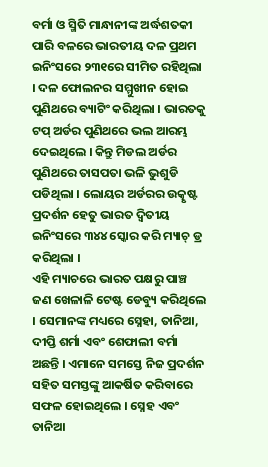ବର୍ମା ଓ ସ୍ମିତି ମାନ୍ଧାନୀଙ୍କ ଅର୍ଦ୍ଧଶତକୀ ପାରି ବଳରେ ଭାରତୀୟ ଦଳ ପ୍ରଥମ ଇନିଂସରେ ୨୩୧ରେ ସୀମିତ ରହିଥିଲା । ଦଳ ଫୋଲନର ସମ୍ମୁଖୀନ ହୋଇ ପୁଣିଥରେ ବ୍ୟାଟିଂ କରିଥିଲା । ଭାରତକୁ ଟପ୍‌ ଅର୍ଡର ପୁଣିଥରେ ଭଲ ଆରମ୍ଭ ଦେଇଥିଲେ । କିନ୍ତୁ ମିଡଲ ଅର୍ଡର ପୁଣିଥରେ ତାସପତା ଭଳି ଭୁଶୁଡି ପଡିଥିଲା । ଲୋୟର ଅର୍ଡରର ଉତ୍କୃଷ୍ଟ ପ୍ରଦର୍ଶନ ହେତୁ ଭାରତ ଦ୍ୱିତୀୟ ଇନିଂସରେ ୩୪୪ ସ୍କୋର କରି ମ୍ୟାଚ୍‌ ଡ୍ର କରିଥିଲା ।
ଏହି ମ୍ୟାଚରେ ଭାରତ ପକ୍ଷରୁ ପାଞ୍ଚ ଜଣ ଖେଳାଳି ଟେଷ୍ଟ ଡେବ୍ୟୁ କରିଥିଲେ । ସେମାନଙ୍କ ମଧ୍ୟରେ ସ୍ନେହା, ତାନିଆ, ଦୀପ୍ତି ଶର୍ମା ଏବଂ ଶେଫାଲୀ ବର୍ମା ଅଛନ୍ତି । ଏମାନେ ସମସ୍ତେ ନିଜ ପ୍ରଦର୍ଶନ ସହିତ ସମସ୍ତଙ୍କୁ ଆକର୍ଷିତ କରିବାରେ ସଫଳ ହୋଇଥିଲେ । ସ୍ନେହ ଏବଂ ତାନିଆ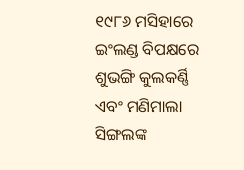୧୯୮୬ ମସିହାରେ ଇଂଲଣ୍ଡ ବିପକ୍ଷରେ ଶୁଭଙ୍ଗି କୁଲକର୍ଣ୍ଣି ଏବଂ ମଣିମାଲା ସିଙ୍ଗଲଙ୍କ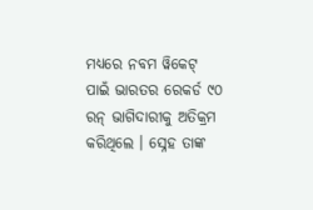ମଧ୍ୟରେ ନବମ ୱିକେଟ୍‌ ପାଇଁ ଭାରତର ରେକର୍ଡ ୯୦ ରନ୍‌ ଭାଗିଦାରୀକୁ ଅତିକ୍ରମ କରିଥିଲେ । ସ୍ନେହ ତାଙ୍କ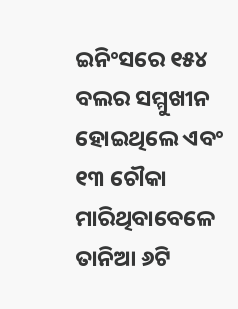ଇନିଂସରେ ୧୫୪ ବଲର ସମ୍ମୁଖୀନ ହୋଇଥିଲେ ଏବଂ ୧୩ ଚୌକା ମାରିଥିବାବେଳେ ତାନିଆ ୬ଟି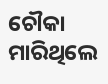ଚୌକା ମାରିଥିଲେ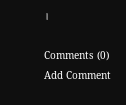।

Comments (0)
Add Comment